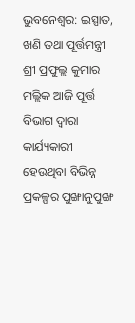ଭୁବନେଶ୍ୱର: ଇସ୍ପାତ, ଖଣି ତଥା ପୂର୍ତ୍ତମନ୍ତ୍ରୀ ଶ୍ରୀ ପ୍ରଫୁଲ୍ଲ କୁମାର ମଲ୍ଲିକ ଆଜି ପୂର୍ତ୍ତ ବିଭାଗ ଦ୍ୱାରା କାର୍ଯ୍ୟକାରୀ ହେଉଥିବା ବିଭିନ୍ନ ପ୍ରକଳ୍ପର ପୁଙ୍ଖାନୁପୁଙ୍ଖ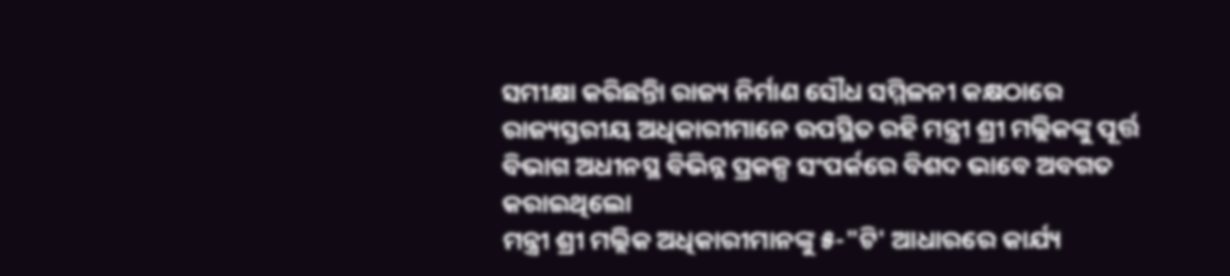ସମୀକ୍ଷା କରିଛନ୍ତିା ରାଜ୍ୟ ନିର୍ମାଣ ସୌଧ ସମ୍ମିଳନୀ କକ୍ଷଠାରେ ରାଜ୍ୟସ୍ତରୀୟ ଅଧିକାରୀମାନେ ଉପସ୍ଥିତ ରହି ମନ୍ତ୍ରୀ ଶ୍ରୀ ମଲ୍ଲିକଙ୍କୁ ପୂର୍ତ୍ତ ବିଭାଗ ଅଧୀନସ୍ଥ ବିଭିନ୍ନ ପ୍ରକଳ୍ପ ସଂପର୍କରେ ବିଶଦ ଭାବେ ଅବଗତ କରାଇଥିଲୋ
ମନ୍ତ୍ରୀ ଶ୍ରୀ ମଲ୍ଲିକ ଅଧିକାରୀମାନଙ୍କୁ ୫-"ଟି' ଆଧାରରେ କାର୍ଯ୍ୟ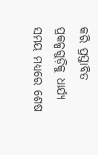କରି ପ୍ରସ୍ତାବିତ ପ୍ରକଳ୍ପଗୁଡ଼ିକୁ ଧାର୍ଯ୍ୟ ସମୟ ମଧ୍ୟରେ ଶେଷ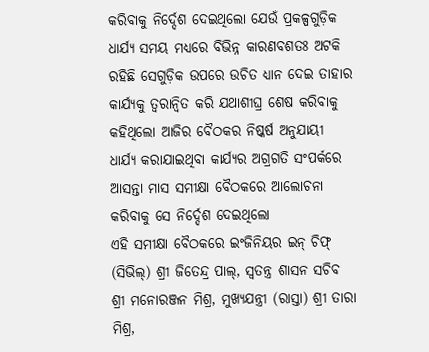କରିବାକୁ ନିର୍ଦ୍ଦେଶ ଦେଇଥିଲୋ ଯେଉଁ ପ୍ରକଳ୍ପଗୁଡ଼ିକ ଧାର୍ଯ୍ୟ ସମୟ ମଧ୍ୟରେ ବିଭିନ୍ନ କାରଣବଶତଃ ଅଟକି ରହିଛି ସେଗୁଡ଼ିକ ଉପରେ ଉଚିତ ଧ୍ୟାନ ଦେଇ ତାହାର କାର୍ଯ୍ୟକୁ ତ୍ୱରାନ୍ୱିତ କରି ଯଥାଶୀଘ୍ର ଶେଷ କରିବାକୁ କହିଥିଲୋ ଆଜିର ବୈଠକର ନିଷ୍କର୍ଷ ଅନୁଯାୟୀ ଧାର୍ଯ୍ୟ କରାଯାଇଥିବା କାର୍ଯ୍ୟର ଅଗ୍ରଗତି ସଂପର୍କରେ ଆସନ୍ତା ମାସ ସମୀକ୍ଷା ବୈଠକରେ ଆଲୋଚନା କରିବାକୁ ସେ ନିର୍ଦ୍ଦେଶ ଦେଇଥିଲୋ
ଏହି ସମୀକ୍ଷା ବୈଠକରେ ଇଂଜିନିୟର ଇନ୍ ଚିଫ୍ (ସିଭିଲ୍) ଶ୍ରୀ ଜିତେନ୍ଦ୍ର ପାଲ୍, ସ୍ୱତନ୍ତ୍ର ଶାସନ ସଚିବ ଶ୍ରୀ ମନୋରଞ୍ଜନ ମିଶ୍ର, ମୁଖ୍ୟଯନ୍ତ୍ରୀ (ରାସ୍ତା) ଶ୍ରୀ ତାରା ମିଶ୍ର,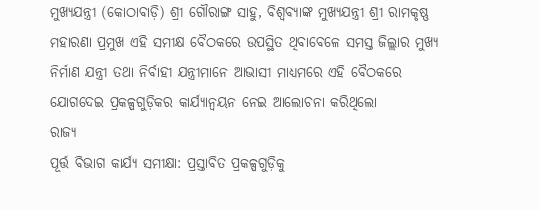ମୁଖ୍ୟଯନ୍ତ୍ରୀ (କୋଠାବାଡ଼ି) ଶ୍ରୀ ଗୌରାଙ୍ଗ ସାହୁ, ବିଶ୍ୱବ୍ୟାଙ୍କ ମୁଖ୍ୟଯନ୍ତ୍ରୀ ଶ୍ରୀ ରାମକୃଷ୍ଣ ମହାରଣା ପ୍ରମୁଖ ଏହି ସମୀକ୍ଷ ବୈଠକରେ ଉପସ୍ଥିତ ଥିବାବେଳେ ସମସ୍ତ ଜିଲ୍ଲାର ମୁଖ୍ୟ ନିର୍ମାଣ ଯନ୍ତ୍ରୀ ତଥା ନିର୍ବାହୀ ଯନ୍ତ୍ରୀମାନେ ଆଭାସୀ ମାଧ୍ୟମରେ ଏହି ବୈଠକରେ ଯୋଗଦେଇ ପ୍ରକଳ୍ପଗୁଡ଼ିକର କାର୍ଯ୍ୟାନ୍ୱୟନ ନେଇ ଆଲୋଚନା କରିଥିଲୋ
ରାଜ୍ୟ
ପୂର୍ତ୍ତ ବିଭାଗ କାର୍ଯ୍ୟ ସମୀକ୍ଷା: ପ୍ରସ୍ତାବିତ ପ୍ରକଳ୍ପଗୁଡ଼ିକୁ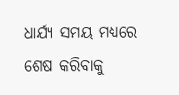ଧାର୍ଯ୍ୟ ସମୟ ମଧ୍ୟରେ ଶେଷ କରିବାକୁ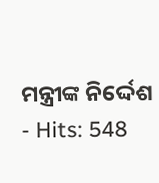ମନ୍ତ୍ରୀଙ୍କ ନିର୍ଦ୍ଦେଶ
- Hits: 548